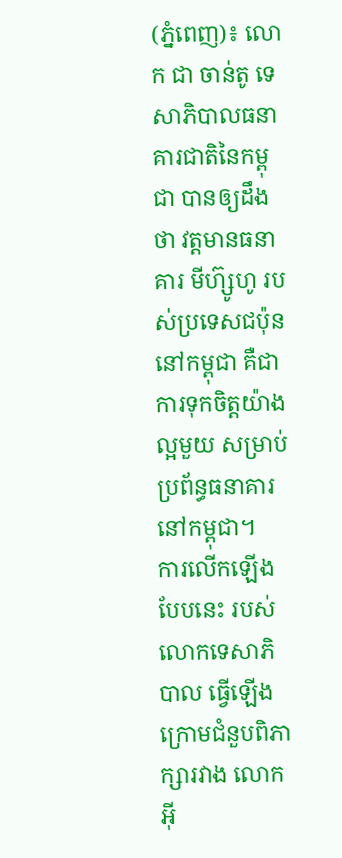(ភ្នំពេញ)៖ លោក ជា ចាន់តូ ទេសាភិបាលធនាគារជាតិនៃកម្ពុជា បានឲ្យដឹងថា វត្តមានធនាគារ មីហ៊្សូហូ របស់ប្រទេសជប៉ុននៅកម្ពុជា គឺជាការទុកចិត្តយ៉ាងល្អមួយ សម្រាប់ប្រព័ន្ធធនាគារនៅកម្ពុជា។
ការលើកឡើងបែបនេះ របស់លោកទេសាភិបាល ធ្វើឡើងក្រោមជំនួបពិភាក្សារវាង លោក អ៊ី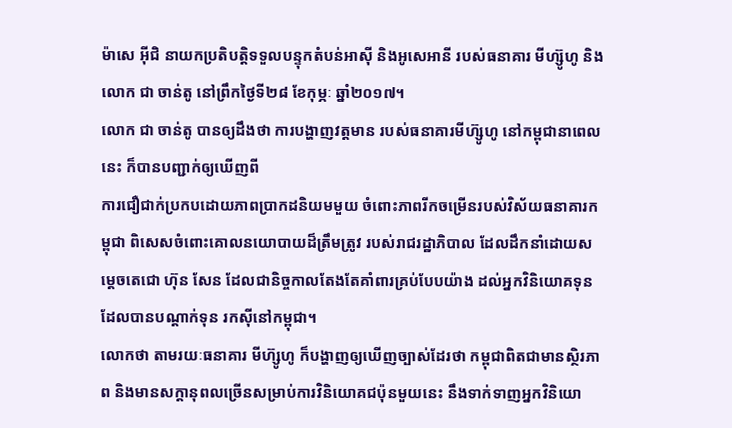ម៉ាសេ អ៊ីជិ នាយកប្រតិបត្តិទទួលបន្ទុកតំបន់អាស៊ី និងអូសេអានី របស់ធនាគារ មីហ្ស៊ូហូ និងលោក ជា ចាន់តូ នៅព្រឹកថ្ងៃទី២៨ ខែកុម្ភៈ ឆ្នាំ២០១៧។
លោក ជា ចាន់តូ បានឲ្យដឹងថា ការបង្ហាញវត្តមាន របស់ធនាគារមីហ៊្សូហូ នៅកម្ពុជានាពេលនេះ ក៏បានបញ្ជាក់ឲ្យឃើញពី
ការជឿជាក់ប្រកបដោយភាពប្រាកដនិយមមួយ ចំពោះភាពរីកចម្រើនរបស់វិស័យធនាគារកម្ពុជា ពិសេសចំពោះគោលនយោបាយដ៏ត្រឹមត្រូវ របស់រាជរដ្ឋាភិបាល ដែលដឹកនាំដោយសម្ដេចតេជោ ហ៊ុន សែន ដែលជានិច្ចកាលតែងតែគាំពារគ្រប់បែបយ៉ាង ដល់អ្នកវិនិយោគទុនដែលបានបណ្ដាក់ទុន រកស៊ីនៅកម្ពុជា។
លោកថា តាមរយៈធនាគារ មីហ៊្សូហូ ក៏បង្ហាញឲ្យឃើញច្បាស់ដែរថា កម្ពុជាពិតជាមានស្ថិរភាព និងមានសក្ដានុពលច្រើនសម្រាប់ការវិនិយោគជប៉ុនមួយនេះ នឹងទាក់ទាញអ្នកវិនិយោ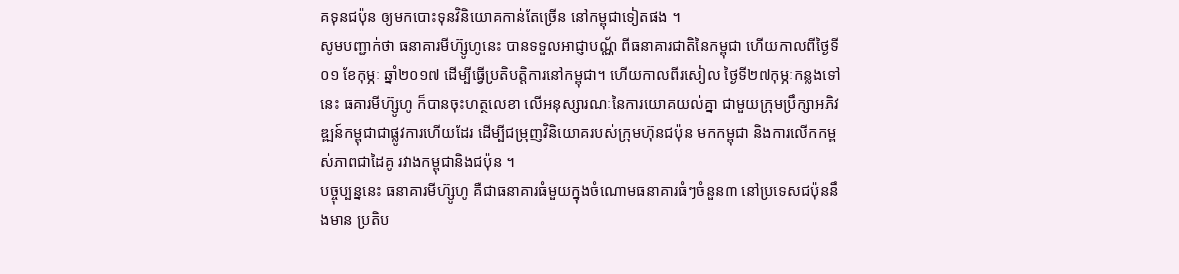គទុនជប៉ុន ឲ្យមកបោះទុនវិនិយោគកាន់តែច្រើន នៅកម្ពុជាទៀតផង ។
សូមបញ្ជាក់ថា ធនាគារមីហ៊្សូហូនេះ បានទទួលអាជ្ញាបណ្ណ័ ពីធនាគារជាតិនៃកម្ពុជា ហើយកាលពីថ្ងៃទី០១ ខែកុម្ភៈ ឆ្នាំ២០១៧ ដើម្បីធ្វើប្រតិបត្តិការនៅកម្ពុជា។ ហើយកាលពីរសៀល ថ្ងៃទី២៧កុម្ភៈកន្លងទៅនេះ ធគារមីហ៊្សូហូ ក៏បានចុះហត្ថលេខា លើអនុស្សារណៈនៃការយោគយល់គ្នា ជាមួយក្រុមប្រឹក្សាអភិវឌ្ឍន៍កម្ពុជាជាផ្លូវការហើយដែរ ដើម្បីជម្រុញវិនិយោគរបស់ក្រុមហ៊ុនជប៉ុន មកកម្ពុជា និងការលើកកម្ពស់ភាពជាដៃគូ រវាងកម្ពុជានិងជប៉ុន ។
បច្ចុប្បន្ននេះ ធនាគារមីហ៊្សូហូ គឺជាធនាគារធំមួយក្នុងចំណោមធនាគារធំៗចំនួន៣ នៅប្រទេសជប៉ុននឹងមាន ប្រតិប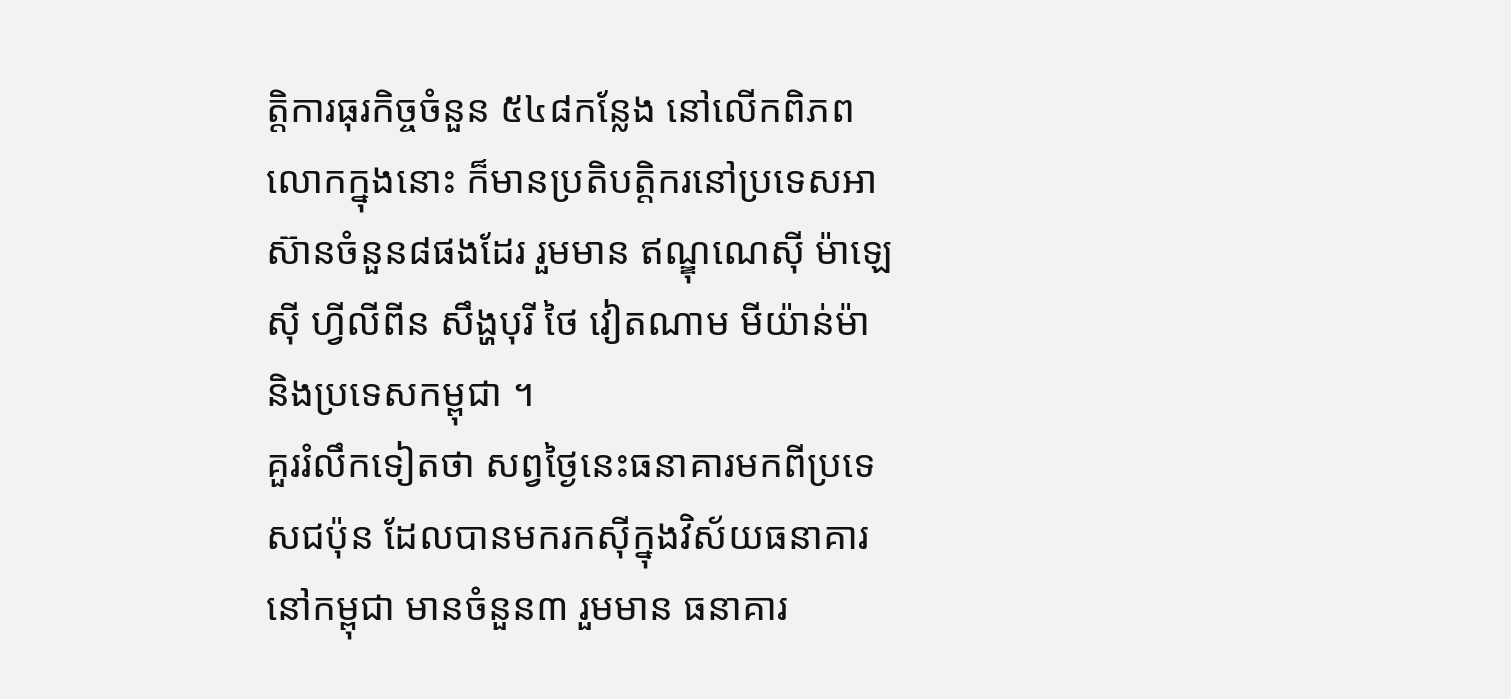ត្តិការធុរកិច្ចចំនួន ៥៤៨កន្លែង នៅលើកពិភពលោកក្នុងនោះ ក៏មានប្រតិបត្តិករនៅប្រទេសអាស៊ានចំនួន៨ផងដែរ រួមមាន ឥណ្ឌុណេស៊ី ម៉ាឡេស៊ី ហ្វីលីពីន សឹង្ហបុរី ថៃ វៀតណាម មីយ៉ាន់ម៉ា និងប្រទេសកម្ពុជា ។
គួររំលឹកទៀតថា សព្វថ្ងៃនេះធនាគារមកពីប្រទេសជប៉ុន ដែលបានមករកស៊ីក្នុងវិស័យធនាគារនៅកម្ពុជា មានចំនួន៣ រួមមាន ធនាគារ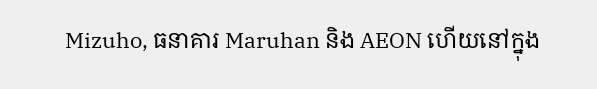Mizuho, ធនាគារ Maruhan និង AEON ហើយនៅក្នុង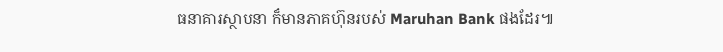ធនាគារស្ថាបនា ក៏មានភាគហ៊ុនរបស់ Maruhan Bank ផងដែរ៕